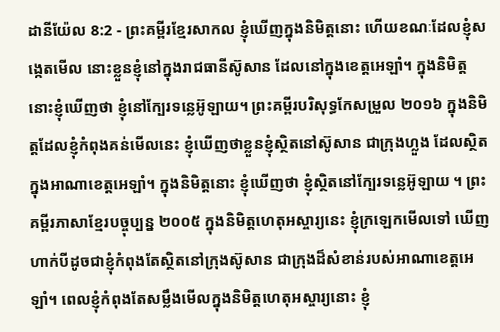ដានីយ៉ែល 8:2 - ព្រះគម្ពីរខ្មែរសាកល ខ្ញុំឃើញក្នុងនិមិត្តនោះ ហើយខណៈដែលខ្ញុំសង្កេតមើល នោះខ្លួនខ្ញុំនៅក្នុងរាជធានីស៊ូសាន ដែលនៅក្នុងខេត្តអេឡាំ។ ក្នុងនិមិត្តនោះខ្ញុំឃើញថា ខ្ញុំនៅក្បែរទន្លេអ៊ូឡាយ។ ព្រះគម្ពីរបរិសុទ្ធកែសម្រួល ២០១៦ ក្នុងនិមិត្តដែលខ្ញុំកំពុងគន់មើលនេះ ខ្ញុំឃើញថាខ្លួនខ្ញុំស្ថិតនៅស៊ូសាន ជាក្រុងហ្លួង ដែលស្ថិតក្នុងអាណាខេត្តអេឡាំ។ ក្នុងនិមិត្តនោះ ខ្ញុំឃើញថា ខ្ញុំស្ថិតនៅក្បែរទន្លេអ៊ូឡាយ ។ ព្រះគម្ពីរភាសាខ្មែរបច្ចុប្បន្ន ២០០៥ ក្នុងនិមិត្តហេតុអស្ចារ្យនេះ ខ្ញុំក្រឡេកមើលទៅ ឃើញហាក់បីដូចជាខ្ញុំកំពុងតែស្ថិតនៅក្រុងស៊ូសាន ជាក្រុងដ៏សំខាន់របស់អាណាខេត្តអេឡាំ។ ពេលខ្ញុំកំពុងតែសម្លឹងមើលក្នុងនិមិត្តហេតុអស្ចារ្យនោះ ខ្ញុំ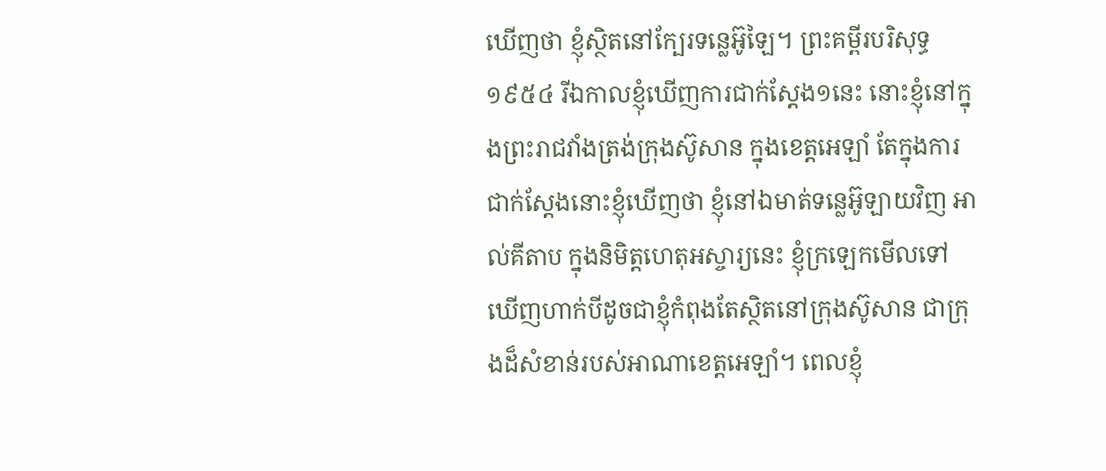ឃើញថា ខ្ញុំស្ថិតនៅក្បែរទន្លេអ៊ូឡៃ។ ព្រះគម្ពីរបរិសុទ្ធ ១៩៥៤ រីឯកាលខ្ញុំឃើញការជាក់ស្តែង១នេះ នោះខ្ញុំនៅក្នុងព្រះរាជវាំងត្រង់ក្រុងស៊ូសាន ក្នុងខេត្តអេឡាំ តែក្នុងការជាក់ស្តែងនោះខ្ញុំឃើញថា ខ្ញុំនៅឯមាត់ទន្លេអ៊ូឡាយវិញ អាល់គីតាប ក្នុងនិមិត្តហេតុអស្ចារ្យនេះ ខ្ញុំក្រឡេកមើលទៅ ឃើញហាក់បីដូចជាខ្ញុំកំពុងតែស្ថិតនៅក្រុងស៊ូសាន ជាក្រុងដ៏សំខាន់របស់អាណាខេត្តអេឡាំ។ ពេលខ្ញុំ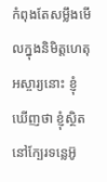កំពុងតែសម្លឹងមើលក្នុងនិមិត្តហេតុអស្ចារ្យនោះ ខ្ញុំឃើញថា ខ្ញុំស្ថិតនៅក្បែរទន្លេអ៊ូ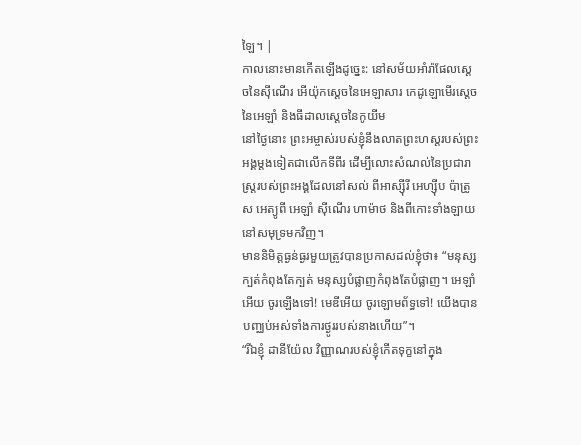ឡៃ។ |
កាលនោះមានកើតឡើងដូច្នេះ: នៅសម័យអាំរ៉ាផែលស្ដេចនៃស៊ីណើរ អើយ៉ុកស្ដេចនៃអេឡាសារ កេដូឡោមើរស្ដេចនៃអេឡាំ និងធីដាលស្ដេចនៃកូយីម
នៅថ្ងៃនោះ ព្រះអម្ចាស់របស់ខ្ញុំនឹងលាតព្រះហស្តរបស់ព្រះអង្គម្ដងទៀតជាលើកទីពីរ ដើម្បីលោះសំណល់នៃប្រជារាស្ត្ររបស់ព្រះអង្គដែលនៅសល់ ពីអាស្ស៊ីរី អេហ្ស៊ីប ប៉ាត្រូស អេត្យូពី អេឡាំ ស៊ីណើរ ហាម៉ាថ និងពីកោះទាំងឡាយនៅសមុទ្រមកវិញ។
មាននិមិត្តធ្ងន់ធ្ងរមួយត្រូវបានប្រកាសដល់ខ្ញុំថា៖ “មនុស្សក្បត់កំពុងតែក្បត់ មនុស្សបំផ្លាញកំពុងតែបំផ្លាញ។ អេឡាំអើយ ចូរឡើងទៅ! មេឌីអើយ ចូរឡោមព័ទ្ធទៅ! យើងបានបញ្ឈប់អស់ទាំងការថ្ងូររបស់នាងហើយ”។
“រីឯខ្ញុំ ដានីយ៉ែល វិញ្ញាណរបស់ខ្ញុំកើតទុក្ខនៅក្នុង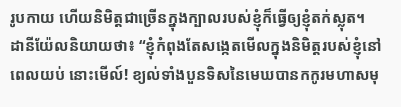រូបកាយ ហើយនិមិត្តជាច្រើនក្នុងក្បាលរបស់ខ្ញុំក៏ធ្វើឲ្យខ្ញុំតក់ស្លុត។
ដានីយ៉ែលនិយាយថា៖ “ខ្ញុំកំពុងតែសង្កេតមើលក្នុងនិមិត្តរបស់ខ្ញុំនៅពេលយប់ នោះមើល៍! ខ្យល់ទាំងបួនទិសនៃមេឃបានកកូរមហាសមុ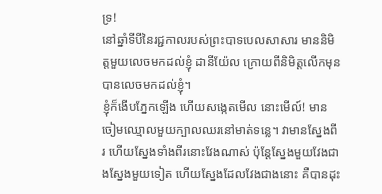ទ្រ!
នៅឆ្នាំទីបីនៃរជ្ជកាលរបស់ព្រះបាទបេលសាសារ មាននិមិត្តមួយលេចមកដល់ខ្ញុំ ដានីយ៉ែល ក្រោយពីនិមិត្តលើកមុនបានលេចមកដល់ខ្ញុំ។
ខ្ញុំក៏ងើបភ្នែកឡើង ហើយសង្កេតមើល នោះមើល៍! មានចៀមឈ្មោលមួយក្បាលឈរនៅមាត់ទន្លេ។ វាមានស្នែងពីរ ហើយស្នែងទាំងពីរនោះវែងណាស់ ប៉ុន្តែស្នែងមួយវែងជាងស្នែងមួយទៀត ហើយស្នែងដែលវែងជាងនោះ គឺបានដុះ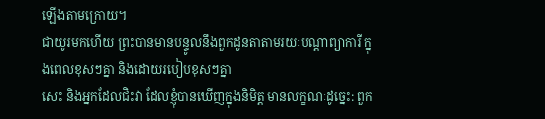ឡើងតាមក្រោយ។
ជាយូរមកហើយ ព្រះបានមានបន្ទូលនឹងពួកដូនតាតាមរយៈបណ្ដាព្យាការី ក្នុងពេលខុសៗគ្នា និងដោយរបៀបខុសៗគ្នា
សេះ និងអ្នកដែលជិះវា ដែលខ្ញុំបានឃើញក្នុងនិមិត្ត មានលក្ខណៈដូច្នេះ: ពួក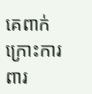គេពាក់ក្រោះការពារ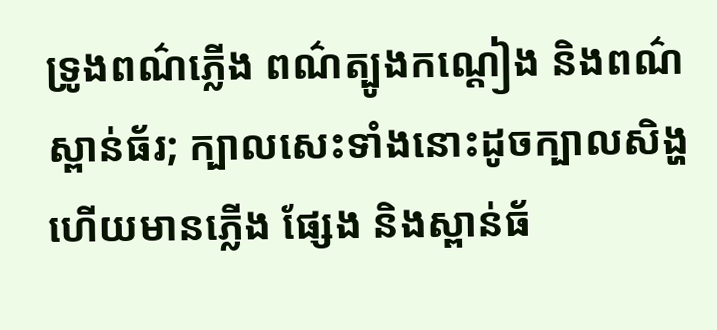ទ្រូងពណ៌ភ្លើង ពណ៌ត្បូងកណ្ដៀង និងពណ៌ស្ពាន់ធ័រ; ក្បាលសេះទាំងនោះដូចក្បាលសិង្ហ ហើយមានភ្លើង ផ្សែង និងស្ពាន់ធ័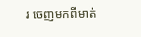រ ចេញមកពីមាត់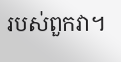របស់ពួកវា។